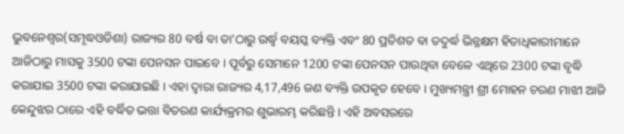ଭୁବନେଶ୍ୱର(ସମୃଦ୍ଧଓଡିଶା) ରାଜ୍ୟର 80 ବର୍ଷ ବା ତା’ଠାରୁ ଉର୍ଦ୍ଧ୍ୱ ବୟସ୍କ ବ୍ୟକ୍ତି ଏବଂ 80 ପ୍ରତିଶତ ବା ତଦୁର୍ଦ୍ଧ ଭିନ୍ନକ୍ଷମ ହିତାଧିକାରୀମାନେ ଆଜିଠାରୁ ମାସକୁ 3500 ଟଙ୍କା ପେନସନ ପାଇବେ । ପୂର୍ବରୁ ସେମାନେ 1200 ଟଙ୍କା ପେନସନ ପାଉଥିବା ବେଳେ ଏଥିରେ 2300 ଟଙ୍କା ବୃଦ୍ଧି କରାଯାଇ 3500 ଟଙ୍କା କରାଯାଇଛି । ଏହା ଦ୍ୱାରା ରାଜ୍ୟର 4,17,496 ଜଣ ବ୍ୟକ୍ତି ଉପକୃତ ହେବେ । ମୁଖ୍ୟମନ୍ତ୍ରୀ ଶ୍ରୀ ମୋହନ ଚରଣ ମାଝୀ ଆଜି କେନ୍ଦୁଝର ଠାରେ ଏହି ବର୍ଦ୍ଧିତ ଭତ୍ତା ବିତରଣ କାର୍ଯ୍ୟକ୍ରମର ଶୁଭାରମ୍ଭ କରିଛନ୍ତି । ଏହି ଅବସରରେ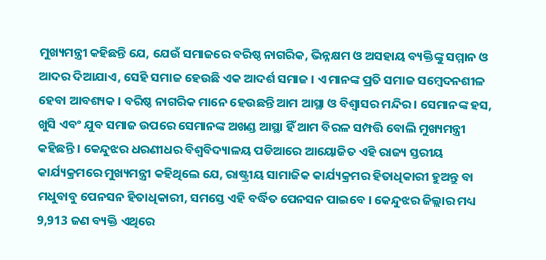ମୁଖ୍ୟମନ୍ତ୍ରୀ କହିଛନ୍ତି ଯେ, ଯେଉଁ ସମାଜରେ ବରିଷ୍ଠ ନାଗରିକ, ଭିନ୍ନକ୍ଷମ ଓ ଅସହାୟ ବ୍ୟକ୍ତିଙ୍କୁ ସମ୍ମାନ ଓ ଆଦର ଦିଆଯାଏ, ସେହି ସମାଜ ହେଉଛି ଏକ ଆଦର୍ଶ ସମାଜ । ଏ ମାନଙ୍କ ପ୍ରତି ସମାଜ ସମ୍ବେଦନଶୀଳ ହେବା ଆବଶ୍ୟକ । ବରିଷ୍ଠ ନାଗରିକ ମାନେ ହେଉଛନ୍ତି ଆମ ଆସ୍ଥା ଓ ବିଶ୍ୱାସର ମନ୍ଦିର । ସେମାନଙ୍କ ହସ, ଖୁସି ଏବଂ ଯୁବ ସମାଜ ଉପରେ ସେମାନଙ୍କ ଅଖଣ୍ଡ ଆସ୍ଥା ହିଁ ଆମ ବିରଳ ସମ୍ପତ୍ତି ବୋଲି ମୁଖ୍ୟମନ୍ତ୍ରୀ କହିଛନ୍ତି । କେନ୍ଦୁଝର ଧରଣୀଧର ବିଶ୍ୱବିଦ୍ୟାଳୟ ପଡିଆରେ ଆୟୋଜିତ ଏହି ରାଜ୍ୟ ସ୍ତରୀୟ କାର୍ଯ୍ୟକ୍ରମରେ ମୁଖ୍ୟମନ୍ତ୍ରୀ କହିଥିଲେ ଯେ, ରାଷ୍ଟ୍ରୀୟ ସାମାଜିକ କାର୍ଯ୍ୟକ୍ରମର ହିତାଧିକାରୀ ହୁଅନ୍ତୁ ବା ମଧୁବାବୁ ପେନସନ ହିତାଧିକାରୀ, ସମସ୍ତେ ଏହି ବର୍ଦ୍ଧିତ ପେନସନ ପାଇବେ । କେନ୍ଦୁଝର ଜିଲ୍ଲାର ମଧ୍ୟ 9,913 ଜଣ ବ୍ୟକ୍ତି ଏଥିରେ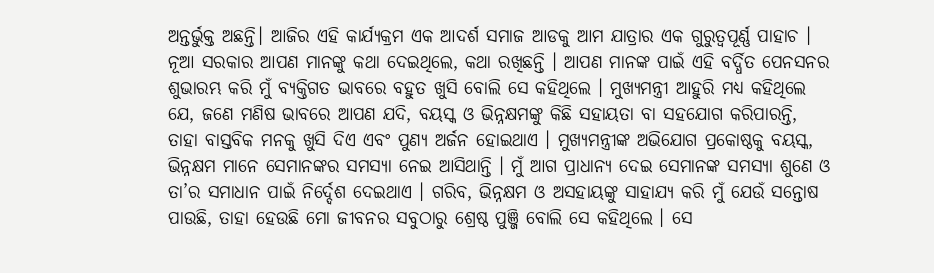ଅନ୍ତର୍ଭୁକ୍ତ ଅଛନ୍ତି। ଆଜିର ଏହି କାର୍ଯ୍ୟକ୍ରମ ଏକ ଆଦର୍ଶ ସମାଜ ଆଡକୁ ଆମ ଯାତ୍ରାର ଏକ ଗୁରୁତ୍ୱପୂର୍ଣ୍ଣ ପାହାଚ । ନୂଆ ସରକାର ଆପଣ ମାନଙ୍କୁ କଥା ଦେଇଥିଲେ, କଥା ରଖିଛନ୍ତି । ଆପଣ ମାନଙ୍କ ପାଇଁ ଏହି ବର୍ଦ୍ଧିତ ପେନସନର ଶୁଭାରମ୍ଭ କରି ମୁଁ ବ୍ୟକ୍ତିଗତ ଭାବରେ ବହୁତ ଖୁସି ବୋଲି ସେ କହିଥିଲେ । ମୁଖ୍ୟମନ୍ତ୍ରୀ ଆହୁରି ମଧ୍ୟ କହିଥିଲେ ଯେ, ଜଣେ ମଣିଷ ଭାବରେ ଆପଣ ଯଦି, ବୟସ୍କ ଓ ଭିନ୍ନକ୍ଷମଙ୍କୁ କିଛି ସହାୟତା ବା ସହଯୋଗ କରିପାରନ୍ତି, ତାହା ବାସ୍ତବିକ ମନକୁ ଖୁସି ଦିଏ ଏବଂ ପୁଣ୍ୟ ଅର୍ଜନ ହୋଇଥାଏ । ମୁଖ୍ୟମନ୍ତ୍ରୀଙ୍କ ଅଭିଯୋଗ ପ୍ରକୋଷ୍ଠକୁ ବୟସ୍କ, ଭିନ୍ନକ୍ଷମ ମାନେ ସେମାନଙ୍କର ସମସ୍ୟା ନେଇ ଆସିଥାନ୍ତି । ମୁଁ ଆଗ ପ୍ରାଧାନ୍ୟ ଦେଇ ସେମାନଙ୍କ ସମସ୍ୟା ଶୁଣେ ଓ ତା’ର ସମାଧାନ ପାଇଁ ନିର୍ଦ୍ଦେଶ ଦେଇଥାଏ । ଗରିବ, ଭିନ୍ନକ୍ଷମ ଓ ଅସହାୟଙ୍କୁ ସାହାଯ୍ୟ କରି ମୁଁ ଯେଉଁ ସନ୍ତୋଷ ପାଉଛି, ତାହା ହେଉଛି ମୋ ଜୀବନର ସବୁଠାରୁ ଶ୍ରେଷ୍ଠ ପୁଞ୍ଜି ବୋଲି ସେ କହିଥିଲେ । ସେ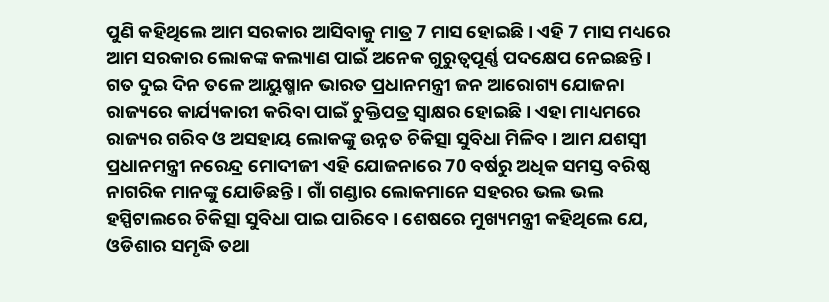ପୁଣି କହିଥିଲେ ଆମ ସରକାର ଆସିବାକୁ ମାତ୍ର 7 ମାସ ହୋଇଛି । ଏହି 7 ମାସ ମଧ୍ୟରେ ଆମ ସରକାର ଲୋକଙ୍କ କଲ୍ୟାଣ ପାଇଁ ଅନେକ ଗୁରୁତ୍ୱପୂର୍ଣ୍ଣ ପଦକ୍ଷେପ ନେଇଛନ୍ତି । ଗତ ଦୁଇ ଦିନ ତଳେ ଆୟୁଷ୍ମାନ ଭାରତ ପ୍ରଧାନମନ୍ତ୍ରୀ ଜନ ଆରୋଗ୍ୟ ଯୋଜନା ରାଜ୍ୟରେ କାର୍ଯ୍ୟକାରୀ କରିବା ପାଇଁ ଚୁକ୍ତିପତ୍ର ସ୍ୱାକ୍ଷର ହୋଇଛି । ଏହା ମାଧ୍ୟମରେ ରାଜ୍ୟର ଗରିବ ଓ ଅସହାୟ ଲୋକଙ୍କୁ ଉନ୍ନତ ଚିକିତ୍ସା ସୁବିଧା ମିଳିବ । ଆମ ଯଶସ୍ୱୀ ପ୍ରଧାନମନ୍ତ୍ରୀ ନରେନ୍ଦ୍ର ମୋଦୀଜୀ ଏହି ଯୋଜନାରେ 70 ବର୍ଷରୁ ଅଧିକ ସମସ୍ତ ବରିଷ୍ଠ ନାଗରିକ ମାନଙ୍କୁ ଯୋଡିଛନ୍ତି । ଗାଁ ଗଣ୍ଡାର ଲୋକମାନେ ସହରର ଭଲ ଭଲ ହସ୍ପିଟାଲରେ ଚିକିତ୍ସା ସୁବିଧା ପାଇ ପାରିବେ । ଶେଷରେ ମୁଖ୍ୟମନ୍ତ୍ରୀ କହିଥିଲେ ଯେ, ଓଡିଶାର ସମୃଦ୍ଧି ତଥା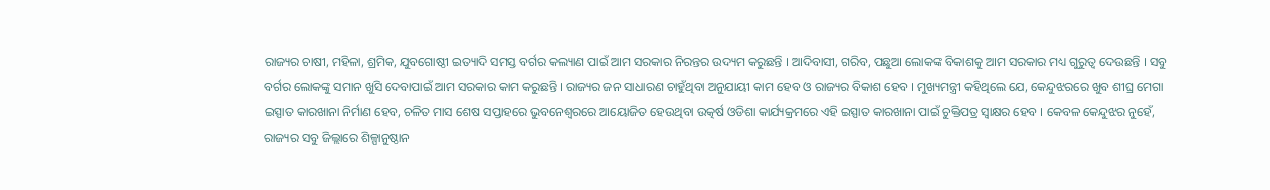ରାଜ୍ୟର ଚାଷୀ, ମହିଳା, ଶ୍ରମିକ, ଯୁବଗୋଷ୍ଠୀ ଇତ୍ୟାଦି ସମସ୍ତ ବର୍ଗର କଲ୍ୟାଣ ପାଇଁ ଆମ ସରକାର ନିରନ୍ତର ଉଦ୍ୟମ କରୁଛନ୍ତି । ଆଦିବାସୀ, ଗରିବ, ପଛୁଆ ଲୋକଙ୍କ ବିକାଶକୁ ଆମ ସରକାର ମଧ୍ୟ ଗୁରୁତ୍ୱ ଦେଉଛନ୍ତି । ସବୁ ବର୍ଗର ଲୋକଙ୍କୁ ସମାନ ଖୁସି ଦେବାପାଇଁ ଆମ ସରକାର କାମ କରୁଛନ୍ତି । ରାଜ୍ୟର ଜନ ସାଧାରଣ ଚାହୁଁଥିବା ଅନୁଯାୟୀ କାମ ହେବ ଓ ରାଜ୍ୟର ବିକାଶ ହେବ । ମୁଖ୍ୟମନ୍ତ୍ରୀ କହିଥିଲେ ଯେ, କେନ୍ଦୁଝରରେ ଖୁବ ଶୀଘ୍ର ମେଗା ଇସ୍ପାତ କାରଖାନା ନିର୍ମାଣ ହେବ, ଚଳିତ ମାସ ଶେଷ ସପ୍ତାହରେ ଭୁବନେଶ୍ୱରରେ ଆୟୋଜିତ ହେଉଥିବା ଉତ୍କର୍ଷ ଓଡିଶା କାର୍ଯ୍ୟକ୍ରମରେ ଏହି ଇସ୍ପାତ କାରଖାନା ପାଇଁ ଚୁକ୍ତିପତ୍ର ସ୍ୱାକ୍ଷର ହେବ । କେବଳ କେନ୍ଦୁଝର ନୁହେଁ, ରାଜ୍ୟର ସବୁ ଜିଲ୍ଲାରେ ଶିଳ୍ପାନୁଷ୍ଠାନ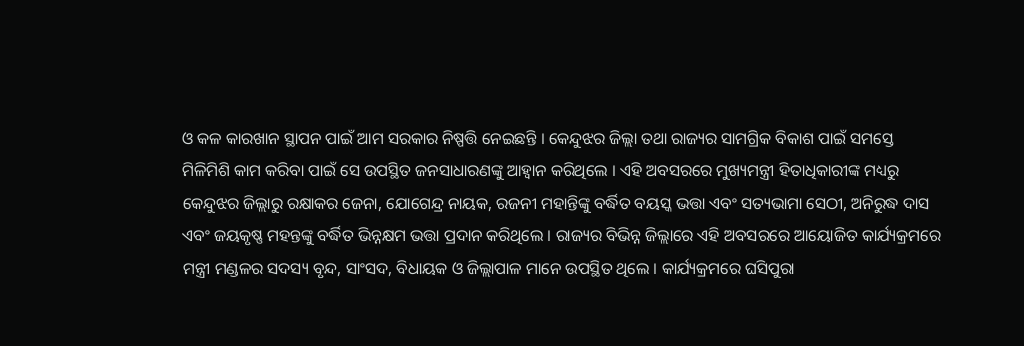ଓ କଳ କାରଖାନ ସ୍ଥାପନ ପାଇଁ ଆମ ସରକାର ନିଷ୍ପତ୍ତି ନେଇଛନ୍ତି । କେନ୍ଦୁଝର ଜିଲ୍ଲା ତଥା ରାଜ୍ୟର ସାମଗ୍ରିକ ବିକାଶ ପାଇଁ ସମସ୍ତେ ମିଳିମିଶି କାମ କରିବା ପାଇଁ ସେ ଉପସ୍ଥିତ ଜନସାଧାରଣଙ୍କୁ ଆହ୍ୱାନ କରିଥିଲେ । ଏହି ଅବସରରେ ମୁଖ୍ୟମନ୍ତ୍ରୀ ହିତାଧିକାରୀଙ୍କ ମଧ୍ୟରୁ କେନ୍ଦୁଝର ଜିଲ୍ଲାରୁ ରକ୍ଷାକର ଜେନା, ଯୋଗେନ୍ଦ୍ର ନାୟକ, ରଜନୀ ମହାନ୍ତିଙ୍କୁ ବର୍ଦ୍ଧିତ ବୟସ୍କ ଭତ୍ତା ଏବଂ ସତ୍ୟଭାମା ସେଠୀ, ଅନିରୁଦ୍ଧ ଦାସ ଏବଂ ଜୟକୃଷ୍ଣ ମହନ୍ତଙ୍କୁ ବର୍ଦ୍ଧିତ ଭିନ୍ନକ୍ଷମ ଭତ୍ତା ପ୍ରଦାନ କରିଥିଲେ । ରାଜ୍ୟର ବିଭିନ୍ନ ଜିଲ୍ଲାରେ ଏହି ଅବସରରେ ଆୟୋଜିତ କାର୍ଯ୍ୟକ୍ରମରେ ମନ୍ତ୍ରୀ ମଣ୍ଡଳର ସଦସ୍ୟ ବୃନ୍ଦ, ସାଂସଦ, ବିଧାୟକ ଓ ଜିଲ୍ଲାପାଳ ମାନେ ଉପସ୍ଥିତ ଥିଲେ । କାର୍ଯ୍ୟକ୍ରମରେ ଘସିପୁରା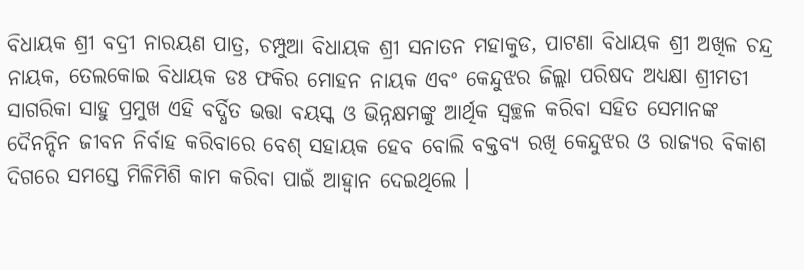ବିଧାୟକ ଶ୍ରୀ ବଦ୍ରୀ ନାରୟଣ ପାତ୍ର, ଚମ୍ପୁଆ ବିଧାୟକ ଶ୍ରୀ ସନାତନ ମହାକୁଡ, ପାଟଣା ବିଧାୟକ ଶ୍ରୀ ଅଖିଳ ଚନ୍ଦ୍ର ନାୟକ, ତେଲକୋଇ ବିଧାୟକ ଡଃ ଫକିର ମୋହନ ନାୟକ ଏବଂ କେନ୍ଦୁଝର ଜିଲ୍ଲା ପରିଷଦ ଅଧ୍ୟକ୍ଷା ଶ୍ରୀମତୀ ସାଗରିକା ସାହୁ ପ୍ରମୁଖ ଏହି ବର୍ଦ୍ଧିତ ଭତ୍ତା ବୟସ୍କ ଓ ଭିନ୍ନକ୍ଷମଙ୍କୁ ଆର୍ଥିକ ସ୍ୱଚ୍ଛଳ କରିବା ସହିତ ସେମାନଙ୍କ ଦୈନନ୍ଦିନ ଜୀବନ ନିର୍ବାହ କରିବାରେ ବେଶ୍ ସହାୟକ ହେବ ବୋଲି ବକ୍ତବ୍ୟ ରଖି କେନ୍ଦୁଝର ଓ ରାଜ୍ୟର ବିକାଶ ଦିଗରେ ସମସ୍ତେ ମିଳିମିଶି କାମ କରିବା ପାଇଁ ଆହ୍ୱାନ ଦେଇଥିଲେ ।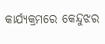କାର୍ଯ୍ୟକ୍ରମରେ କେନ୍ଦୁଝର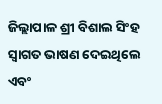ଜିଲ୍ଲାପାଳ ଶ୍ରୀ ବିଶାଲ ସିଂହ ସ୍ୱାଗତ ଭାଷଣ ଦେଇଥିଲେ ଏବଂ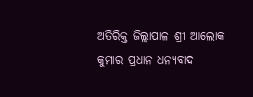ଅତିରିକ୍ତ ଜିଲ୍ଲାପାଳ ଶ୍ରୀ ଆଲୋକ କୁମାର ପ୍ରଧାନ ଧନ୍ୟବାଦ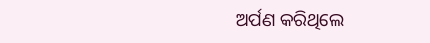ଅର୍ପଣ କରିଥିଲେ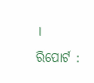।
ରିପୋର୍ଟ :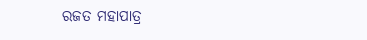ରଜତ ମହାପାତ୍ର